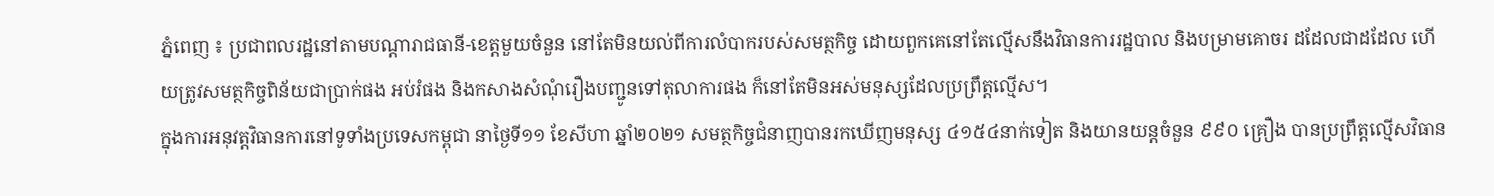ភ្នំពេញ ៖ ប្រជាពលរដ្ឋនៅតាមបណ្ដារាជធានី-ខេត្តមួយចំនួន នៅតែមិនយល់ពីការលំបាករបស់សមត្ថកិច្ច ដោយពួកគេនៅតែល្មើសនឹងវិធានការរដ្ឋបាល និងបម្រាមគោចរ ដដែលជាដដែល ហើយត្រូវសមត្ថកិច្ចពិន័យជាប្រាក់ផង អប់រំផង និងកសាងសំណុំរឿងបញ្ជូនទៅតុលាការផង ក៏នៅតែមិនអស់មនុស្សដែលប្រព្រឹត្តល្មើស។
ក្នុងការអនុវត្តវិធានការនៅទូទាំងប្រទេសកម្ពុជា នាថ្ងៃទី១១ ខែសីហា ឆ្នាំ២០២១ សមត្ថកិច្ចជំនាញបានរកឃើញមនុស្ស ៤១៥៤នាក់ទៀត និងយានយន្តចំនួន ៩៩០ គ្រឿង បានប្រព្រឹត្តល្មើសវិធាន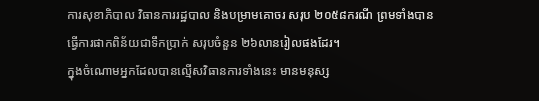ការសុខាភិបាល វិធានការរដ្ឋបាល និងបម្រាមគោចរ សរុប ២០៥៨ករណី ព្រមទាំងបានធ្វើការផាកពិន័យជាទឹកប្រាក់ សរុបចំនួន ២៦លានរៀលផងដែរ។
ក្នុងចំណោមអ្នកដែលបានល្មើសវិធានការទាំងនេះ មានមនុស្ស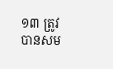១៣ ត្រូវបានសម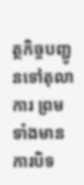ត្ថកិច្ចបញ្ជូនទៅតុលាការ ព្រមទាំងមានការបិទ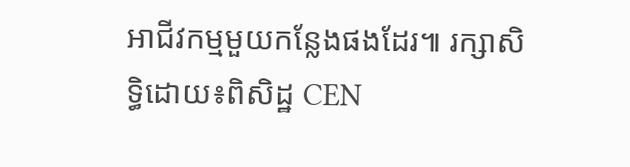អាជីវកម្មមួយកន្លែងផងដែរ៕ រក្សាសិទ្ធិដោយ៖ពិសិដ្ឋ CEN